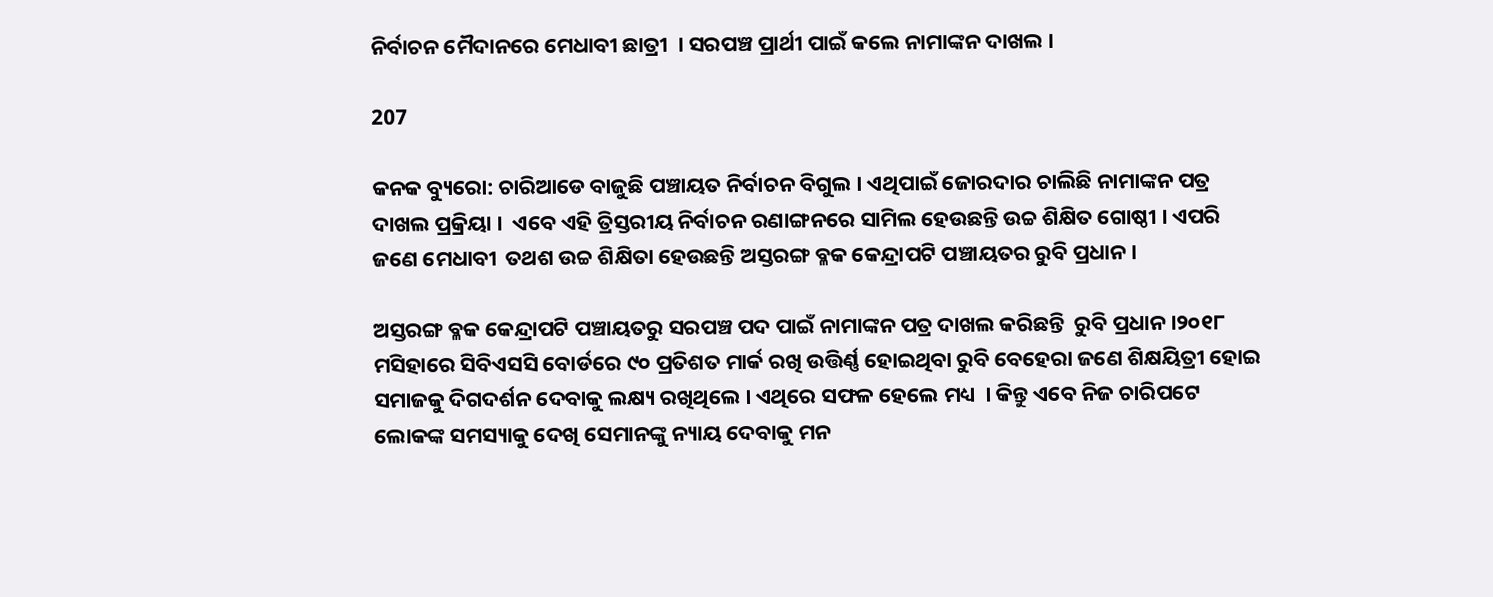ନିର୍ବାଚନ ମୈଦାନରେ ମେଧାବୀ ଛାତ୍ରୀ  । ସରପଞ୍ଚ ପ୍ରାର୍ଥୀ ପାଇଁ କଲେ ନାମାଙ୍କନ ଦାଖଲ ।

207

କନକ ବ୍ୟୁରୋ: ଚାରିଆଡେ ବାଜୁଛି ପଞ୍ଚାୟତ ନିର୍ବାଚନ ବିଗୁଲ । ଏଥିପାଇଁ ଜୋରଦାର ଚାଲିଛି ନାମାଙ୍କନ ପତ୍ର ଦାଖଲ ପ୍ରକ୍ରିୟା ।  ଏବେ ଏହି ତ୍ରିସ୍ତରୀୟ ନିର୍ବାଚନ ରଣାଙ୍ଗନରେ ସାମିଲ ହେଉଛନ୍ତି ଉଚ୍ଚ ଶିକ୍ଷିତ ଗୋଷ୍ଠୀ । ଏପରି ଜଣେ ମେଧାବୀ  ତଥଶ ଉଚ୍ଚ ଶିକ୍ଷିତା ହେଉଛନ୍ତି ଅସ୍ତରଙ୍ଗ ବ୍ଳକ କେନ୍ଦ୍ରାପଟି ପଞ୍ଚାୟତର ରୁବି ପ୍ରଧାନ ।

ଅସ୍ତରଙ୍ଗ ବ୍ଳକ କେନ୍ଦ୍ରାପଟି ପଞ୍ଚାୟତରୁ ସରପଞ୍ଚ ପଦ ପାଇଁ ନାମାଙ୍କନ ପତ୍ର ଦାଖଲ କରିଛନ୍ତି  ରୁବି ପ୍ରଧାନ ।୨୦୧୮ ମସିହାରେ ସିବିଏସସି ବୋର୍ଡରେ ୯୦ ପ୍ରତିଶତ ମାର୍କ ରଖି ଉତ୍ତିର୍ଣ୍ଣ ହୋଇଥିବା ରୁବି ବେହେରା ଜଣେ ଶିକ୍ଷୟିତ୍ରୀ ହୋଇ ସମାଜକୁ ଦିଗଦର୍ଶନ ଦେବାକୁ ଲକ୍ଷ୍ୟ ରଖିଥିଲେ । ଏଥିରେ ସଫଳ ହେଲେ ମଧ୍ୟ  । କିନ୍ତୁ ଏବେ ନିଜ ଚାରିପଟେ ଲୋକଙ୍କ ସମସ୍ୟାକୁ ଦେଖି ସେମାନଙ୍କୁ ନ୍ୟାୟ ଦେବାକୁ ମନ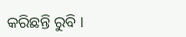କରିଛନ୍ତି ରୁବି ।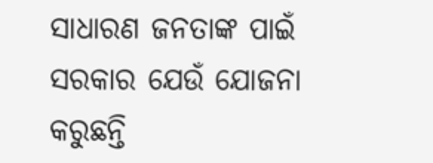ସାଧାରଣ ଜନତାଙ୍କ ପାଇଁ ସରକାର ଯେଉଁ ଯୋଜନା କରୁଛନ୍ତି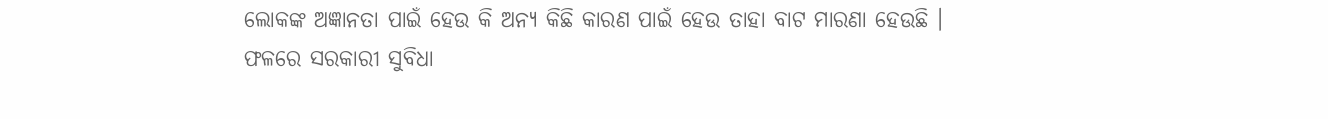ଲୋକଙ୍କ ଅଜ୍ଞାନତା ପାଇଁ ହେଉ କି ଅନ୍ୟ କିଛି କାରଣ ପାଇଁ ହେଉ ତାହା ବାଟ ମାରଣା ହେଉଛି । ଫଳରେ ସରକାରୀ ସୁବିଧା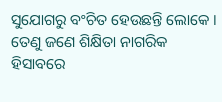ସୁଯୋଗରୁ ବଂଚିତ ହେଉଛନ୍ତି ଲୋକେ । ତେଣୁ ଜଣେ ଶିକ୍ଷିତା ନାଗରିକ ହିସାବରେ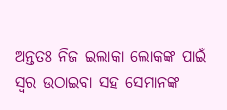ଅନ୍ତତଃ ନିଜ ଇଲାକା ଲୋକଙ୍କ ପାଇଁ ସ୍ୱର ଉଠାଇବା ସହ ସେମାନଙ୍କ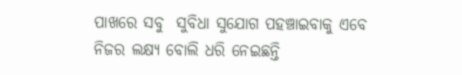ପାଖରେ ସବୁ  ସୁବିଧା ସୁଯୋଗ ପହଞ୍ଚାଇବାକୁ ଏବେ ନିଜର ଲକ୍ଷ୍ୟ ବୋଲି ଧରି ନେଇଛନ୍ତି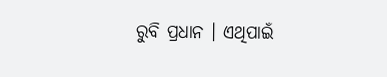ରୁବି ପ୍ରଧାନ । ଏଥିପାଇଁ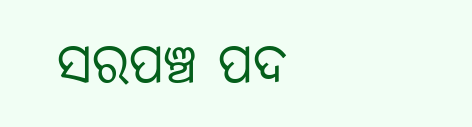ସରପଞ୍ଚ ପଦ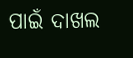ପାଇଁ ଦାଖଲ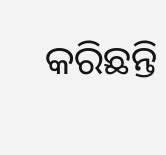କରିଛନ୍ତି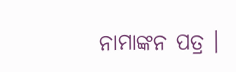ନାମାଙ୍କନ ପତ୍ର ।